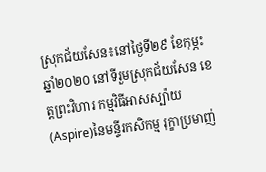ស្រុកជ័យសែន៖នៅថ្ងៃទី២៩ ខែកុម្ភះ ឆ្នាំ២០២០ នៅទីរួមស្រុកជ័យសែន ខេត្តព្រះវិហារ កម្មវិធីអាសស្ប៉ាយ(Aspire)នៃមន្ទីរកសិកម្ម រុក្ខាប្រមាញ់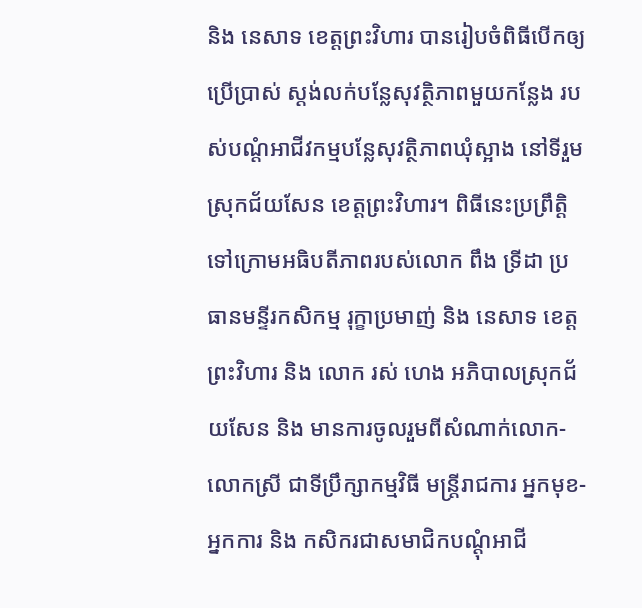និង នេសាទ ខេត្តព្រះវិហារ បានរៀបចំពិធីបើកឲ្យ ប្រើប្រាស់ ស្តង់លក់បន្លែសុវត្ថិភាពមួយកន្លែង របស់បណ្តំអាជីវកម្មបន្លែសុវត្ថិភាពឃុំស្អាង នៅទីរួមស្រុកជ័យសែន ខេត្តព្រះវិហារ។ ពិធីនេះប្រព្រឹត្តិទៅក្រោមអធិបតីភាពរបស់លោក ពឹង ទ្រីដា ប្រធានមន្ទីរកសិកម្ម រុក្ខាប្រមាញ់ និង នេសាទ ខេត្តព្រះវិហារ និង លោក រស់ ហេង អភិបាលស្រុកជ័យសែន និង មានការចូលរួមពីសំណាក់លោក-លោកស្រី ជាទីប្រឹក្សាកម្មវិធី មន្រ្តីរាជការ អ្នកមុខ-អ្នកការ និង កសិករជាសមាជិកបណ្តុំអាជី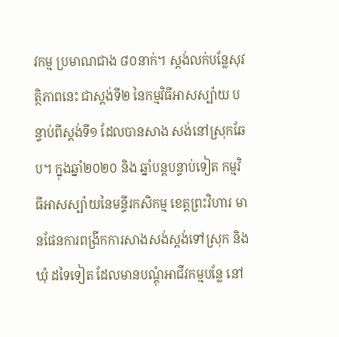វកម្ម ប្រមាណជាង ៨០នាក់។ ស្តង់លក់បន្លែសុវត្ថិភាពនេះ ជាស្តង់ទី២ នៃកម្មវិធីអាសស្ប៉ាយ បន្ទាប់ពីស្តង់ទី១ ដែលបានសាង សង់នៅស្រុកឆែប។ ក្នុងឆ្នាំ២០២០ និង ឆ្នាំបន្តបន្ទាប់ទៀត កម្មវិធីអាសស្ប៉ាយនៃមន្ទីរកសិកម្ម ខេត្តព្រះវិហារ មានផែនការពង្រីកការសាងសង់ស្តង់ទៅស្រុក និង ឃុំ ដទៃទៀត ដែលមានបណ្តុំអាជីវកម្មបន្លែ នៅ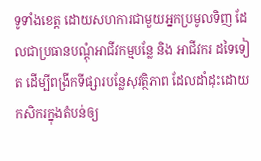ទូទាំងខេត្ត ដោយសហការជាមួយអ្នកប្រមូលទិញ ដែលជាប្រធានបណ្តុំអាជីវកម្មបន្លែ និង អាជីវករ ដទៃទៀត ដើម្បីពង្រីកទីផ្សារបន្លែសុវត្ថិភាព ដែលដាំដុះដោយកសិករក្នុងតំបន់ឲ្យ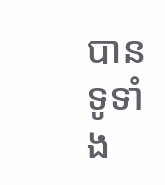បានទូទាំង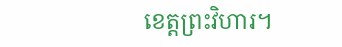ខេត្តព្រះវិហារ។